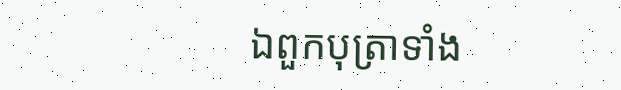ឯពួកបុត្រាទាំង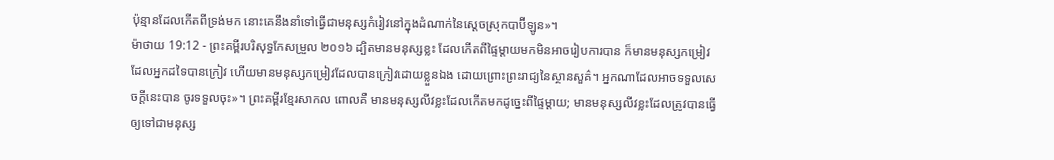ប៉ុន្មានដែលកើតពីទ្រង់មក នោះគេនឹងនាំទៅធ្វើជាមនុស្សកំរៀវនៅក្នុងដំណាក់នៃស្តេចស្រុកបាប៊ីឡូន»។
ម៉ាថាយ 19:12 - ព្រះគម្ពីរបរិសុទ្ធកែសម្រួល ២០១៦ ដ្បិតមានមនុស្សខ្លះ ដែលកើតពីផ្ទៃម្តាយមកមិនអាចរៀបការបាន ក៏មានមនុស្សកម្រៀវដែលអ្នកដទៃបានក្រៀវ ហើយមានមនុស្សកម្រៀវដែលបានក្រៀវដោយខ្លួនឯង ដោយព្រោះព្រះរាជ្យនៃស្ថានសួគ៌។ អ្នកណាដែលអាចទទួលសេចក្ដីនេះបាន ចូរទទួលចុះ»។ ព្រះគម្ពីរខ្មែរសាកល ពោលគឺ មានមនុស្សលីវខ្លះដែលកើតមកដូច្នេះពីផ្ទៃម្ដាយ; មានមនុស្សលីវខ្លះដែលត្រូវបានធ្វើឲ្យទៅជាមនុស្ស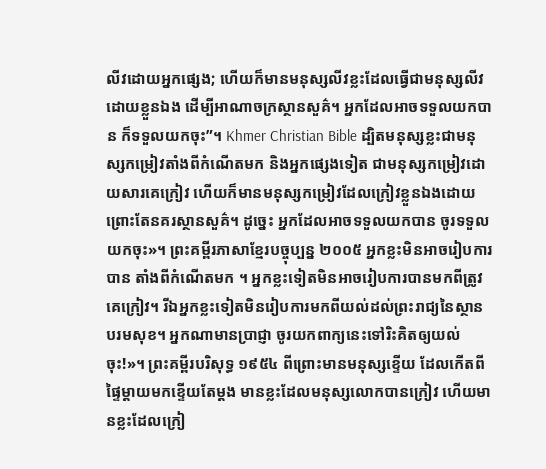លីវដោយអ្នកផ្សេង; ហើយក៏មានមនុស្សលីវខ្លះដែលធ្វើជាមនុស្សលីវដោយខ្លួនឯង ដើម្បីអាណាចក្រស្ថានសួគ៌។ អ្នកដែលអាចទទួលយកបាន ក៏ទទួលយកចុះ”។ Khmer Christian Bible ដ្បិតមនុស្សខ្លះជាមនុស្សកម្រៀវតាំងពីកំណើតមក និងអ្នកផ្សេងទៀត ជាមនុស្សកម្រៀវដោយសារគេក្រៀវ ហើយក៏មានមនុស្សកម្រៀវដែលក្រៀវខ្លួនឯងដោយព្រោះតែនគរស្ថានសួគ៌។ ដូច្នេះ អ្នកដែលអាចទទួលយកបាន ចូរទទួលយកចុះ»។ ព្រះគម្ពីរភាសាខ្មែរបច្ចុប្បន្ន ២០០៥ អ្នកខ្លះមិនអាចរៀបការបាន តាំងពីកំណើតមក ។ អ្នកខ្លះទៀតមិនអាចរៀបការបានមកពីត្រូវគេក្រៀវ។ រីឯអ្នកខ្លះទៀតមិនរៀបការមកពីយល់ដល់ព្រះរាជ្យនៃស្ថានបរមសុខ។ អ្នកណាមានប្រាជ្ញា ចូរយកពាក្យនេះទៅរិះគិតឲ្យយល់ចុះ!»។ ព្រះគម្ពីរបរិសុទ្ធ ១៩៥៤ ពីព្រោះមានមនុស្សខ្ទើយ ដែលកើតពីផ្ទៃម្តាយមកខ្ទើយតែម្តង មានខ្លះដែលមនុស្សលោកបានក្រៀវ ហើយមានខ្លះដែលក្រៀ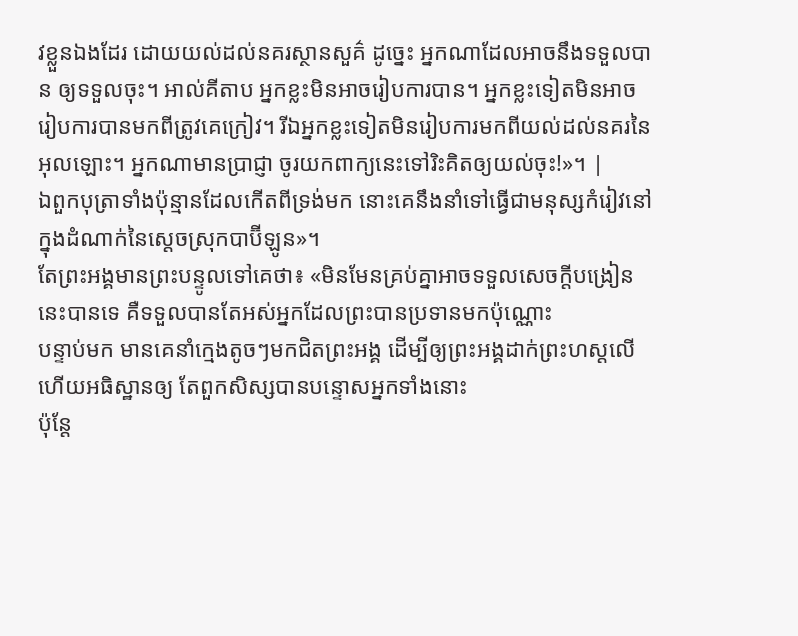វខ្លួនឯងដែរ ដោយយល់ដល់នគរស្ថានសួគ៌ ដូច្នេះ អ្នកណាដែលអាចនឹងទទួលបាន ឲ្យទទួលចុះ។ អាល់គីតាប អ្នកខ្លះមិនអាចរៀបការបាន។ អ្នកខ្លះទៀតមិនអាចរៀបការបានមកពីត្រូវគេក្រៀវ។ រីឯអ្នកខ្លះទៀតមិនរៀបការមកពីយល់ដល់នគរនៃអុលឡោះ។ អ្នកណាមានប្រាជ្ញា ចូរយកពាក្យនេះទៅរិះគិតឲ្យយល់ចុះ!»។ |
ឯពួកបុត្រាទាំងប៉ុន្មានដែលកើតពីទ្រង់មក នោះគេនឹងនាំទៅធ្វើជាមនុស្សកំរៀវនៅក្នុងដំណាក់នៃស្តេចស្រុកបាប៊ីឡូន»។
តែព្រះអង្គមានព្រះបន្ទូលទៅគេថា៖ «មិនមែនគ្រប់គ្នាអាចទទួលសេចក្ដីបង្រៀននេះបានទេ គឺទទួលបានតែអស់អ្នកដែលព្រះបានប្រទានមកប៉ុណ្ណោះ
បន្ទាប់មក មានគេនាំក្មេងតូចៗមកជិតព្រះអង្គ ដើម្បីឲ្យព្រះអង្គដាក់ព្រះហស្តលើ ហើយអធិស្ឋានឲ្យ តែពួកសិស្សបានបន្ទោសអ្នកទាំងនោះ
ប៉ុន្ដែ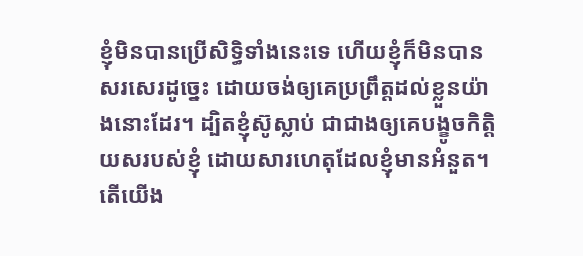ខ្ញុំមិនបានប្រើសិទ្ធិទាំងនេះទេ ហើយខ្ញុំក៏មិនបានសរសេរដូច្នេះ ដោយចង់ឲ្យគេប្រព្រឹត្តដល់ខ្លួនយ៉ាងនោះដែរ។ ដ្បិតខ្ញុំស៊ូស្លាប់ ជាជាងឲ្យគេបង្ខូចកិត្តិយសរបស់ខ្ញុំ ដោយសារហេតុដែលខ្ញុំមានអំនួត។
តើយើង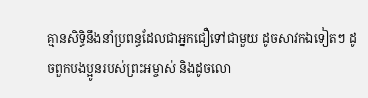គ្មានសិទ្ធិនឹងនាំប្រពន្ធដែលជាអ្នកជឿទៅជាមួយ ដូចសាវកឯទៀតៗ ដូចពួកបងប្អូនរបស់ព្រះអម្ចាស់ និងដូចលោ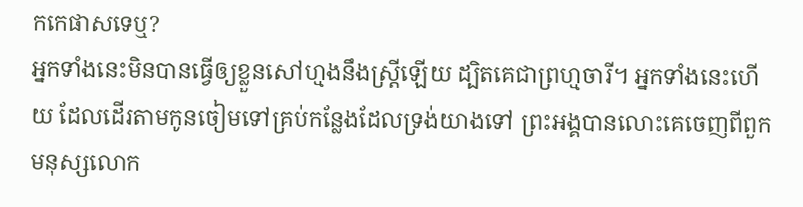កកេផាសទេឬ?
អ្នកទាំងនេះមិនបានធ្វើឲ្យខ្លួនសៅហ្មងនឹងស្ត្រីឡើយ ដ្បិតគេជាព្រហ្មចារី។ អ្នកទាំងនេះហើយ ដែលដើរតាមកូនចៀមទៅគ្រប់កន្លែងដែលទ្រង់យាងទៅ ព្រះអង្គបានលោះគេចេញពីពួកមនុស្សលោក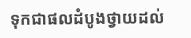ទុកជាផលដំបូងថ្វាយដល់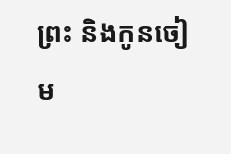ព្រះ និងកូនចៀម